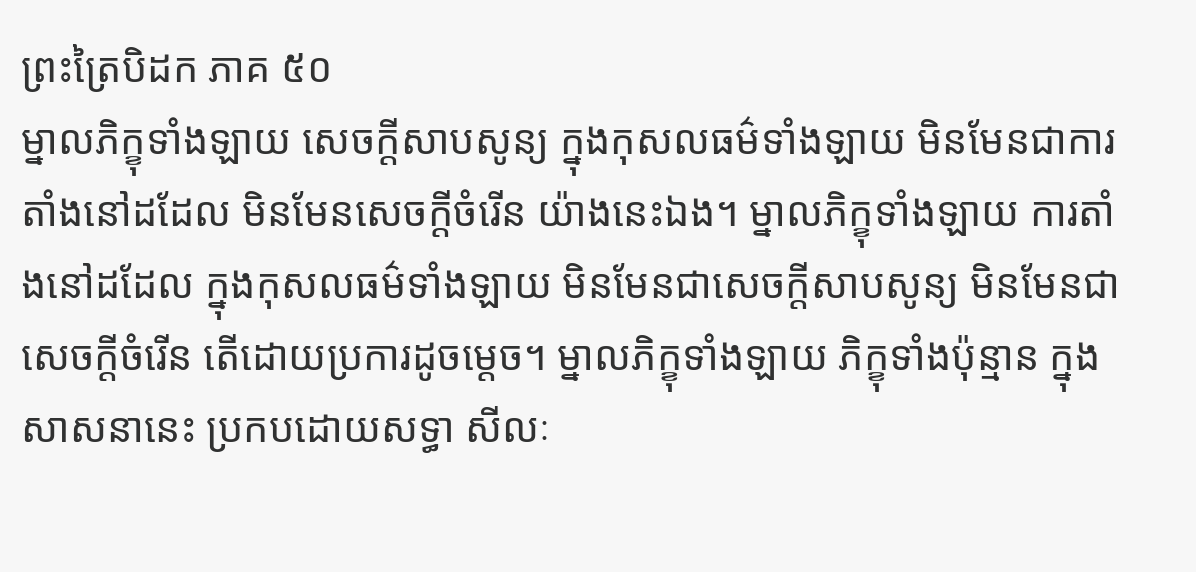ព្រះត្រៃបិដក ភាគ ៥០
ម្នាលភិក្ខុទាំងឡាយ សេចក្តីសាបសូន្យ ក្នុងកុសលធម៌ទាំងឡាយ មិនមែនជាការតាំងនៅដដែល មិនមែនសេចក្តីចំរើន យ៉ាងនេះឯង។ ម្នាលភិក្ខុទាំងឡាយ ការតាំងនៅដដែល ក្នុងកុសលធម៌ទាំងឡាយ មិនមែនជាសេចក្តីសាបសូន្យ មិនមែនជាសេចក្តីចំរើន តើដោយប្រការដូចម្តេច។ ម្នាលភិក្ខុទាំងឡាយ ភិក្ខុទាំងប៉ុន្មាន ក្នុងសាសនានេះ ប្រកបដោយសទ្ធា សីលៈ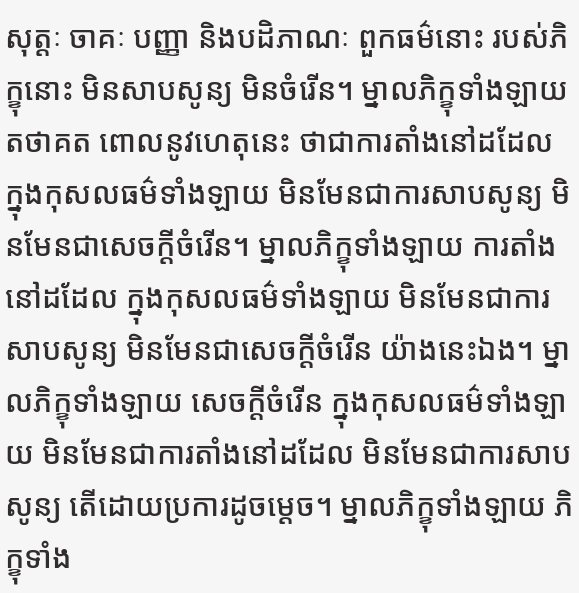សុត្តៈ ចាគៈ បញ្ញា និងបដិភាណៈ ពួកធម៌នោះ របស់ភិក្ខុនោះ មិនសាបសូន្យ មិនចំរើន។ ម្នាលភិក្ខុទាំងឡាយ តថាគត ពោលនូវហេតុនេះ ថាជាការតាំងនៅដដែល ក្នុងកុសលធម៌ទាំងឡាយ មិនមែនជាការសាបសូន្យ មិនមែនជាសេចក្តីចំរើន។ ម្នាលភិក្ខុទាំងឡាយ ការតាំងនៅដដែល ក្នុងកុសលធម៌ទាំងឡាយ មិនមែនជាការសាបសូន្យ មិនមែនជាសេចក្តីចំរើន យ៉ាងនេះឯង។ ម្នាលភិក្ខុទាំងឡាយ សេចក្តីចំរើន ក្នុងកុសលធម៌ទាំងឡាយ មិនមែនជាការតាំងនៅដដែល មិនមែនជាការសាបសូន្យ តើដោយប្រការដូចម្តេច។ ម្នាលភិក្ខុទាំងឡាយ ភិក្ខុទាំង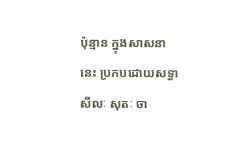ប៉ុន្មាន ក្នុងសាសនានេះ ប្រកបដោយសទ្ធា សីលៈ សុតៈ ចា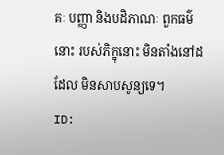គៈ បញ្ញា និងបដិភាណៈ ពួកធម៌នោះ របស់ភិក្ខុនោះ មិនតាំងនៅដដែល មិនសាបសូន្យទេ។
ID: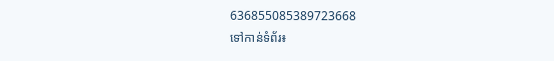636855085389723668
ទៅកាន់ទំព័រ៖